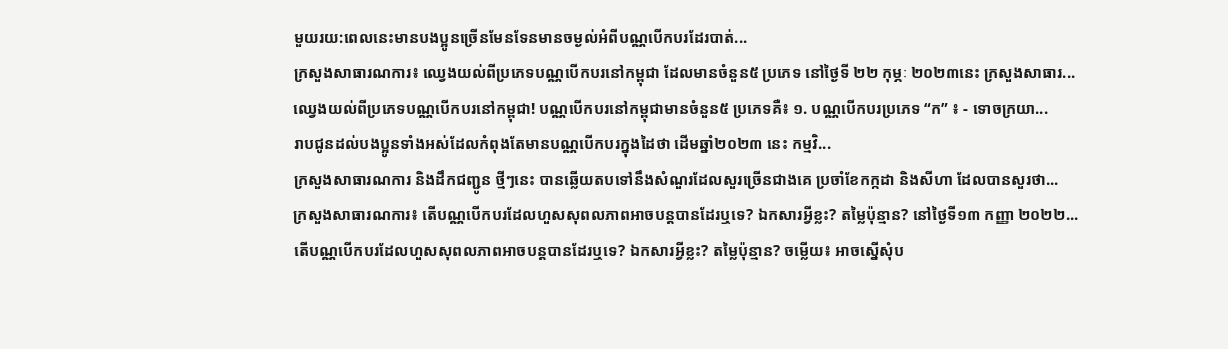មួយរយ:ពេលនេះមានបងប្អូនច្រើនមែនទែនមានចម្ងល់អំពីបណ្ណបើកបរដែរបាត់...
ក្រសួងសាធារណការ៖ ឈ្វេងយល់ពីប្រភេទបណ្ណបើកបរនៅកម្ពុជា ដែលមានចំនួន៥ ប្រភេទ នៅថ្ងៃទី ២២ កុម្ភៈ ២០២៣នេះ ក្រសួងសាធារ...
ឈ្វេងយល់ពីប្រភេទបណ្ណបើកបរនៅកម្ពុជា! បណ្ណបើកបរនៅកម្ពុជាមានចំនួន៥ ប្រភេទគឺ៖ ១. បណ្ណបើកបរប្រភេទ “ក” ៖ - ទោចក្រយា...
រាបជូនដល់បងប្អូនទាំងអស់ដែលកំពុងតែមានបណ្ណបើកបរក្នុងដៃថា ដើមឆ្នាំ២០២៣ នេះ កម្មវិ...
ក្រសួងសាធារណការ និងដឹកជញ្ជូន ថ្មីៗនេះ បានឆ្លើយតបទៅនឹងសំណួរដែលសួរច្រើនជាងគេ ប្រចាំខែកក្កដា និងសីហា ដែលបានសួរថា...
ក្រសួងសាធារណការ៖ តើបណ្ណបើកបរដែលហួសសុពលភាពអាចបន្តបានដែរឬទេ? ឯកសារអ្វីខ្លះ? តម្លៃប៉ុន្មាន? នៅថ្ងៃទី១៣ កញ្ញា ២០២២...
តើបណ្ណបើកបរដែលហួសសុពលភាពអាចបន្តបានដែរឬទេ? ឯកសារអ្វីខ្លះ? តម្លៃប៉ុន្មាន? ចម្លើយ៖ អាចស្នើសុំប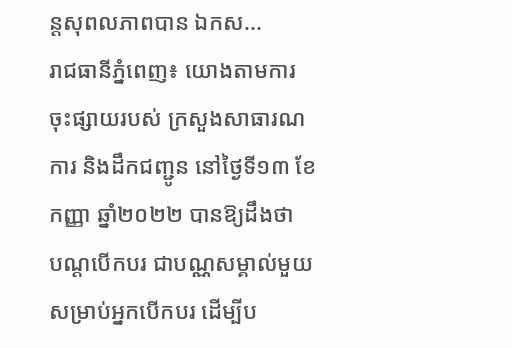ន្តសុពលភាពបាន ឯកស...
រាជធានីភ្នំពេញ៖ យោងតាមការចុះផ្សាយរបស់ ក្រសួងសាធារណការ និងដឹកជញ្ជូន នៅថ្ងៃទី១៣ ខែកញ្ញា ឆ្នាំ២០២២ បានឱ្យដឹងថា
បណ្ដបើកបរ ជាបណ្ណសម្គាល់មួយសម្រាប់អ្នកបើកបរ ដើម្បីប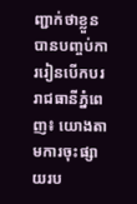ញ្ជាក់ថាខ្លួនបានបញ្ចប់ការរៀនបើកបរ
រាជធានីភ្នំពេញ៖ យោងតាមការចុះផ្សាយរប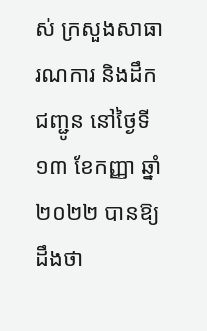ស់ ក្រសួងសាធារណការ និងដឹកជញ្ជូន នៅថ្ងៃទី១៣ ខែកញ្ញា ឆ្នាំ២០២២ បានឱ្យដឹងថា